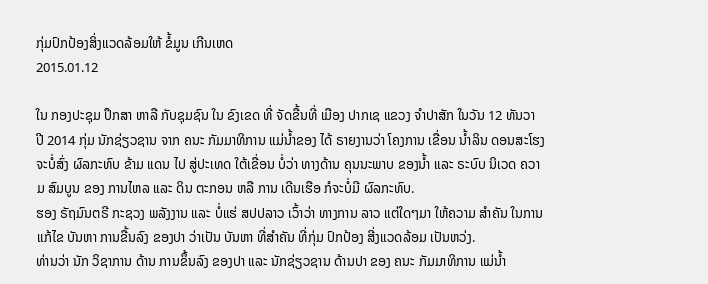ກຸ່ມປົກປ້ອງສິ່ງແວດລ້ອມໃຫ້ ຂໍ້ມູນ ເກີນເຫດ
2015.01.12

ໃນ ກອງປະຊຸມ ປຶກສາ ຫາລື ກັບຊຸມຊົນ ໃນ ຂົງເຂດ ທີ່ ຈັດຂື້ນທີ່ ເມືອງ ປາກເຊ ແຂວງ ຈຳປາສັກ ໃນວັນ 12 ທັນວາ ປີ 2014 ກຸ່ມ ນັກຊ່ຽວຊານ ຈາກ ຄນະ ກັມມາທິການ ແມ່ນ້ຳຂອງ ໄດ້ ຣາຍງານວ່າ ໂຄງການ ເຂື່ອນ ນ້ຳລິນ ດອນສະໂຮງ ຈະບໍ່ສົ່ງ ຜົລກະທົບ ຂ້າມ ແດນ ໄປ ສູ່ປະເທດ ໃຕ້ເຂື່ອນ ບໍ່ວ່າ ທາງດ້ານ ຄຸນນະພາບ ຂອງນ້ຳ ແລະ ຣະບົບ ນິເວດ ຄວາມ ສົມບູນ ຂອງ ການໄຫລ ແລະ ດິນ ຕະກອນ ຫລື ການ ເດີນເຮືອ ກໍຈະບໍ່ມີ ຜົລກະທົບ.
ຮອງ ຣັຖມົນຕຣີ ກະຊວງ ພລັງງານ ແລະ ບໍ່ແຮ່ ສປປລາວ ເວົ້າວ່າ ທາງການ ລາວ ແຕ່ໃດໆມາ ໃຫ້ຄວາມ ສຳຄັນ ໃນການ ແກ້ໄຂ ບັນຫາ ການຂື້ນລົງ ຂອງປາ ວ່າເປັນ ບັນຫາ ທີ່ສຳຄັນ ທີ່ກຸ່ມ ປົກປ້ອງ ສີ່ງແວດລ້ອມ ເປັນຫວ່ງ.
ທ່ານວ່າ ນັກ ວິຊາການ ດ້ານ ການຂຶ້ນລົງ ຂອງປາ ແລະ ນັກຊ່ຽວຊານ ດ້ານປາ ຂອງ ຄນະ ກັມມາທິການ ແມ່ນ້ຳ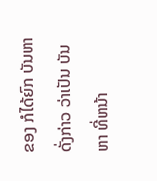ຂອງ ກໍໄດ້ຍົກ ບັນຫາ ດັ່ງກ່າວ ວ່າເປັນ ບັນຫາ ທີ່ຫນ້າ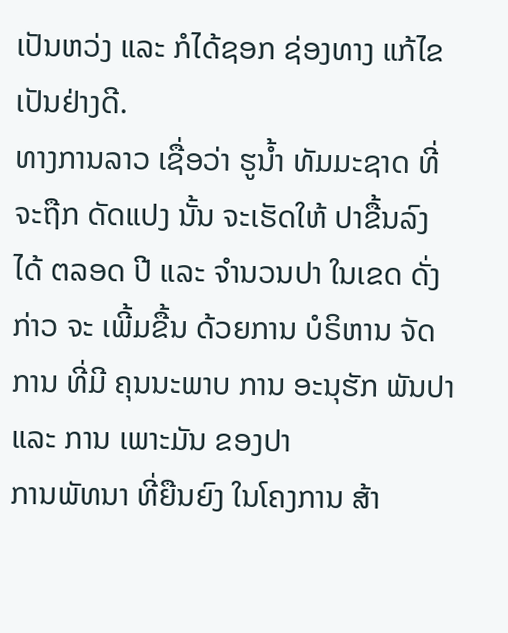ເປັນຫວ່ງ ແລະ ກໍໄດ້ຊອກ ຊ່ອງທາງ ແກ້ໄຂ ເປັນຢ່າງດີ.
ທາງການລາວ ເຊື່ອວ່າ ຮູນ້ຳ ທັມມະຊາດ ທີ່ຈະຖືກ ດັດແປງ ນັ້ນ ຈະເຮັດໃຫ້ ປາຂື້ນລົງ ໄດ້ ຕລອດ ປີ ແລະ ຈຳນວນປາ ໃນເຂດ ດັ່ງກ່າວ ຈະ ເພີ້ມຂື້ນ ດ້ວຍການ ບໍຣິຫານ ຈັດການ ທີ່ມີ ຄຸນນະພາບ ການ ອະນຸຮັກ ພັນປາ ແລະ ການ ເພາະມັນ ຂອງປາ
ການພັທນາ ທີ່ຍືນຍົງ ໃນໂຄງການ ສ້າ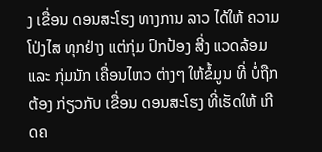ງ ເຂື່ອນ ດອນສະໂຮງ ທາງການ ລາວ ໄດ້ໃຫ້ ຄວາມ ໂປ່ງໄສ ທຸກຢ່າງ ແຕ່ກຸ່ມ ປົກປ້ອງ ສີ່ງ ແວດລ້ອມ ແລະ ກຸ່ມນັກ ເຄື່ອນໄຫວ ຕ່າງໆ ໃຫ້ຂໍ້ມູນ ທີ່ ບໍ່ຖືກຕ້ອງ ກ່ຽວກັບ ເຂື່ອນ ດອນສະໂຮງ ທີ່ເຮັດໃຫ້ ເກີດຄ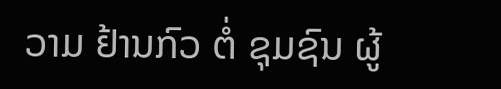ວາມ ຢ້ານກົວ ຕໍ່ ຊຸມຊົນ ຜູ້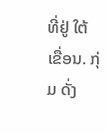ທີ່ຢູ່ ໃຕ້ເຂື່ອນ. ກຸ່ມ ດັ່ງ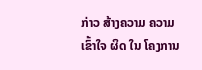ກ່າວ ສ້າງຄວາມ ຄວາມເຂົ້າໃຈ ຜິດ ໃນ ໂຄງການ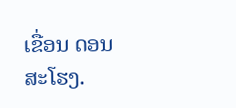ເຂື່ອນ ດອນສະໂຮງ.